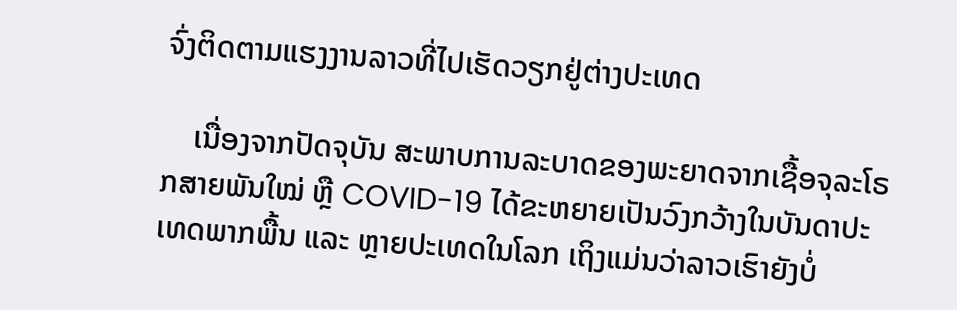ຈົ່ງຕິດຕາມແຮງງານລາວທີ່ໄປເຮັດວຽກຢູ່ຕ່າງປະເທດ

    ເນື່ອງຈາກປັດຈຸບັນ ສະພາບການລະບາດຂອງພະຍາດຈາກເຊື້ອຈຸລະໂຣກສາຍພັນໃໝ່ ຫຼື COVID-19 ໄດ້ຂະຫຍາຍເປັນວົງກວ້າງໃນບັນດາປະເທດພາກພື້ນ ແລະ ຫຼາຍປະເທດໃນໂລກ ເຖິງແມ່ນວ່າລາວເຮົາຍັງບໍ່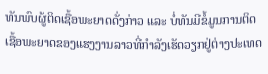ທັນພົບຜູ້ຕິດເຊື້ອພະຍາດດັ່ງກ່າວ ແລະ ບໍ່ທັນມີຂໍ້ມູນການຕິດເຊື້ອພະຍາດຂອງແຮງງານລາວທີ່ກໍາລັງເຮັດວຽກຢູ່ຕ່າງປະເທດ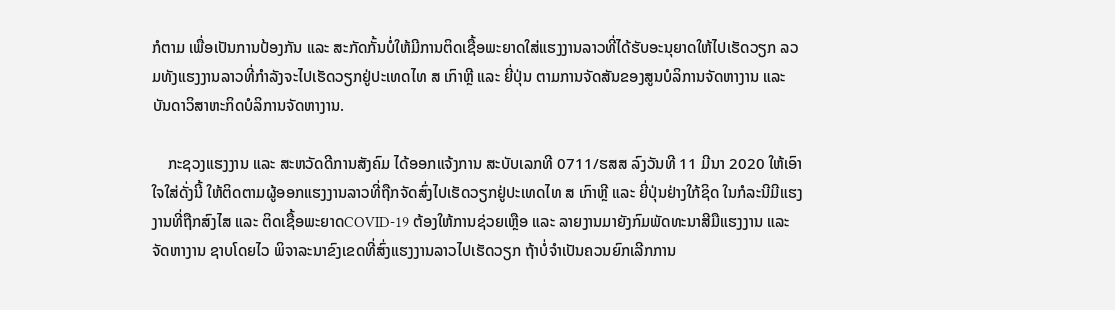ກໍຕາມ ເພື່ອເປັນການປ້ອງກັນ ແລະ ສະກັດກັ້ນບໍ່ໃຫ້ມີການຕິດເຊື້ອພະຍາດໃສ່ແຮງງານລາວທີ່ໄດ້ຮັບອະນຸຍາດໃຫ້ໄປເຮັດວຽກ ລວມທັງແຮງງານລາວທີ່ກໍາລັງຈະໄປເຮັດວຽກຢູ່ປະເທດໄທ ສ ເກົາຫຼີ ແລະ ຍີ່ປຸ່ນ ຕາມການຈັດສັນຂອງສູນບໍລິການຈັດຫາງານ ແລະ ບັນດາວິສາຫະກິດບໍລິການຈັດຫາງານ.

    ກະຊວງແຮງງານ ແລະ ສະຫວັດດີການສັງຄົມ ໄດ້ອອກແຈ້ງການ ສະບັບເລກທີ 0711/ຮສສ ລົງວັນທີ 11 ມີນາ 2020 ໃຫ້ເອົາໃຈໃສ່ດັ່ງນີ້ ໃຫ້ຕິດຕາມຜູ້ອອກແຮງງານລາວທີ່ຖືກຈັດສົ່ງໄປເຮັດວຽກຢູ່ປະເທດໄທ ສ ເກົາຫຼີ ແລະ ຍີ່ປຸ່ນຢ່າງໃກ້ຊິດ ໃນກໍລະນີມີແຮງງານທີ່ຖືກສົງໄສ ແລະ ຕິດເຊື້ອພະຍາດCOVID-19 ຕ້ອງໃຫ້ການຊ່ວຍເຫຼືອ ແລະ ລາຍງານມາຍັງກົມພັດທະນາສີມືແຮງງານ ແລະ ຈັດຫາງານ ຊາບໂດຍໄວ ພິຈາລະນາຂົງເຂດທີ່ສົ່ງແຮງງານລາວໄປເຮັດວຽກ ຖ້າບໍ່ຈໍາເປັນຄວນຍົກເລີກການ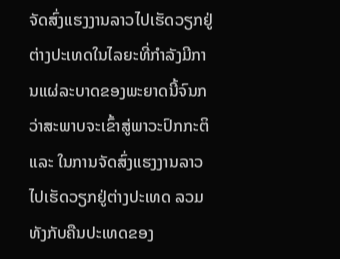ຈັດສົ່ງແຮງງານລາວໄປເຮັດວຽກຢູ່ຕ່າງປະເທດໃນໄລຍະທີ່ກໍາລັງມີການແຜ່ລະບາດຂອງພະຍາດນີ້ຈົນກວ່າສະພາບຈະເຂົ້າສູ່ພາວະປົກກະຕິ ແລະ ໃນການຈັດສົ່ງແຮງງານລາວໄປເຮັດວຽກຢູ່ຕ່າງປະເທດ ລວມທັງກັບຄືນປະເທດຂອງ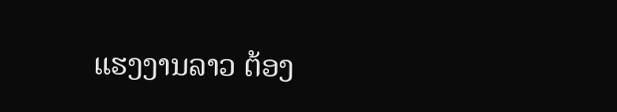ແຮງງານລາວ ຕ້ອງ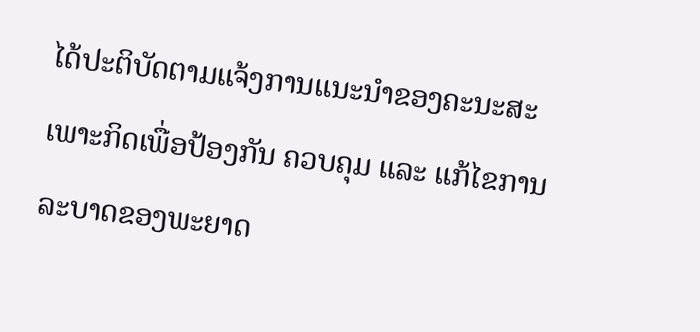ໄດ້ປະຕິບັດຕາມແຈ້ງການແນະນໍາຂອງຄະນະສະເພາະກິດເພື່ອປ້ອງກັນ ຄວບຄຸມ ແລະ ແກ້ໄຂການລະບາດຂອງພະຍາດ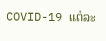COVID-19 ແຕ່ລະ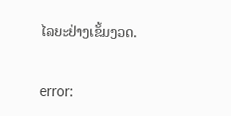ໄລຍະຢ່າງເຂັ້ມງວດ.

error: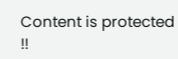Content is protected !!